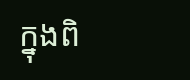ក្នុងពិ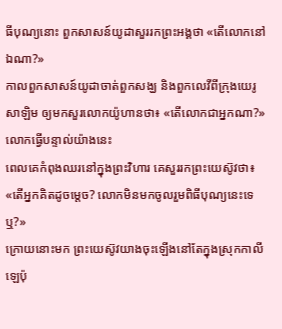ធីបុណ្យនោះ ពួកសាសន៍យូដាសួររកព្រះអង្គថា «តើលោកនៅឯណា?»
កាលពួកសាសន៍យូដាចាត់ពួកសង្ឃ និងពួកលេវីពីក្រុងយេរូសាឡិម ឲ្យមកសួរលោកយ៉ូហានថា៖ «តើលោកជាអ្នកណា?» លោកធ្វើបន្ទាល់យ៉ាងនេះ
ពេលគេកំពុងឈរនៅក្នុងព្រះវិហារ គេសួររកព្រះយេស៊ូវថា៖ «តើអ្នកគិតដូចម្តេច? លោកមិនមកចូលរួមពិធីបុណ្យនេះទេឬ?»
ក្រោយនោះមក ព្រះយេស៊ូវយាងចុះឡើងនៅតែក្នុងស្រុកកាលីឡេប៉ុ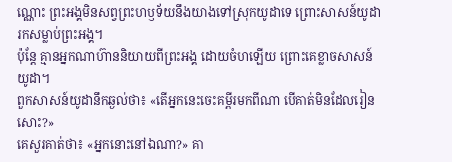ណ្ណោះ ព្រះអង្គមិនសព្វព្រះហឫទ័យនឹងយាងទៅស្រុកយូដាទេ ព្រោះសាសន៍យូដារកសម្លាប់ព្រះអង្គ។
ប៉ុន្តែ គ្មានអ្នកណាហ៊ាននិយាយពីព្រះអង្គ ដោយចំហឡើយ ព្រោះគេខ្លាចសាសន៍យូដា។
ពួកសាសន៍យូដានឹកឆ្ងល់ថា៖ «តើអ្នកនេះចេះគម្ពីរមកពីណា បើគាត់មិនដែលរៀនសោះ?»
គេសួរគាត់ថា៖ «អ្នកនោះនៅឯណា?» គា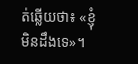ត់ឆ្លើយថា៖ «ខ្ញុំមិនដឹងទេ»។